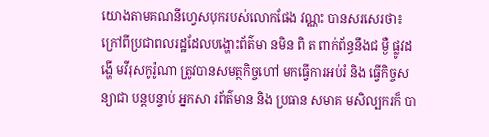យោងតាមគណនីហ្វេសបុករបស់លោកផែង វណ្ណះ បានសរសេរថា៖ ក្រៅពីប្រជាពលរដ្ឋដែលបង្ហោះព័ត៌មា នមិន ពិ ត ពាក់ព័ន្ធនឹងជ ម្ងឺ ផ្លូវដ ង្ហេី មវីរុសកូរ៉ូណា ត្រូវបានសមត្ថកិច្ចហៅ មកធ្វេីការអប់រំ និង ធ្វើកិច្ចស ន្យាជា បន្តបន្ទាប់ អ្នកសា រព័ត៌មាន និង ប្រធាន សមាគ មសិល្បករក៏ បា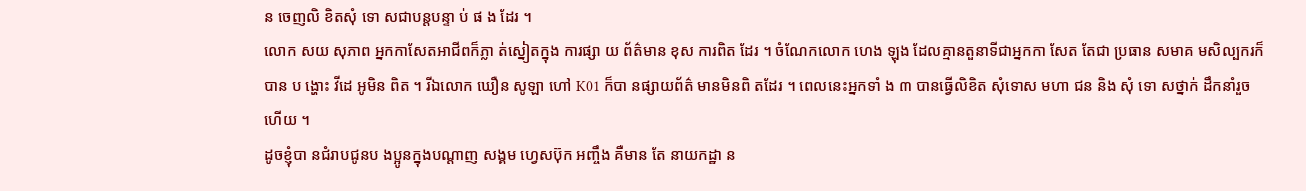ន ចេញលិ ខិតសុំ ទោ សជាបន្តបន្ទា ប់ ផ ង ដែរ ។
លោក សយ សុភាព អ្នកកាសែតអាជីពក៏ភ្លា ត់ស្នៀតក្នុង ការផ្សា យ ព័ត៌មាន ខុស ការពិត ដែរ ។ ចំណែកលោក ហេង ឡុង ដែលគ្មានតួនាទីជាអ្នកកា សែត តែជា ប្រធាន សមាគ មសិល្បករក៏ បាន ប ង្ហោះ វីដេ អូមិន ពិត ។ រីឯលោក ឃឿន សូឡា ហៅ K01 ក៏បា នផ្សាយព័ត៌ មានមិនពិ តដែរ ។ ពេលនេះអ្នកទាំ ង ៣ បានធ្វើលិខិត សុំទោស មហា ជន និង សុំ ទោ សថ្នាក់ ដឹកនាំរួចហេីយ ។
ដូចខ្ញុំបា នជំរាបជូនប ងប្អូនក្នុងបណ្តាញ សង្គម ហ្វេសប៊ុក អញ្ចឹង គឺមាន តែ នាយកដ្ឋា ន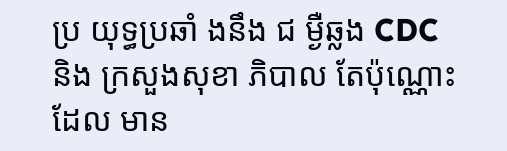ប្រ យុទ្ធប្រឆាំ ងនឹង ជ ម្ងឺឆ្លង CDC និង ក្រសួងសុខា ភិបាល តែប៉ុណ្ណោះ ដែល មាន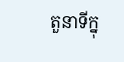តួនាទីក្នុ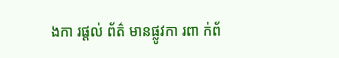ងកា រផ្ដល់ ព័ត៌ មានផ្លូវកា រពា ក់ព័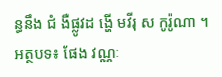ន្ធនឹង ជំ ងឺផ្លូវដ ង្ហេី មវីរុ ស កូរ៉ូណា ។
អត្ថបទ៖ ផែង វណ្ណៈ